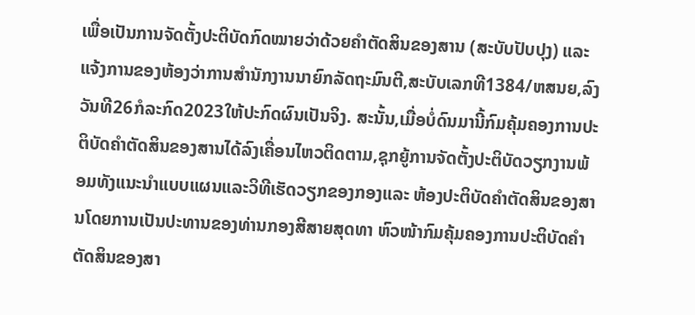ເພື່ອເປັນການຈັດຕັ້ງປະຕິບັດກົດໝາຍວ່າດ້ວຍຄໍາຕັດສິນຂອງສານ (ສະບັບປັບປຸງ) ແລະແຈ້ງການຂອງຫ້ອງວ່າການສໍານັກງານນາຍົກລັດຖະມົນຕີ,ສະບັບເລກທີ1384/ຫສນຍ,ລົງວັນທີ26ກໍລະກົດ2023ໃຫ້ປະກົດຜົນເປັນຈິງ. ສະນັ້ນ,ເມື່ອບໍ່ດົນມານີ້ກົມຄຸ້ມຄອງການປະຕິບັດຄໍາຕັດສິນຂອງສານໄດ້ລົງເຄື່ອນໄຫວຕິດຕາມ,ຊຸກຍູ້ການຈັດຕັ້ງປະຕິບັດວຽກງານພ້ອມທັງແນະນຳແບບແຜນແລະວິທີເຮັດວຽກຂອງກອງແລະ ຫ້ອງປະຕິບັດຄໍາຕັດສິນຂອງສານໂດຍການເປັນປະທານຂອງທ່ານກອງສີສາຍສຸດທາ ຫົວໜ້າກົມຄຸ້ມຄອງການປະຕິບັດຄໍາຕັດສິນຂອງສາ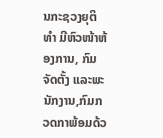ນກະຊວງຍຸຕິທໍາ ມີຫົວໜ້າຫ້ອງການ, ກົມຈັດຕັ້ງ ແລະພະນັກງານ,ກົມກວດກາພ້ອມດ້ວ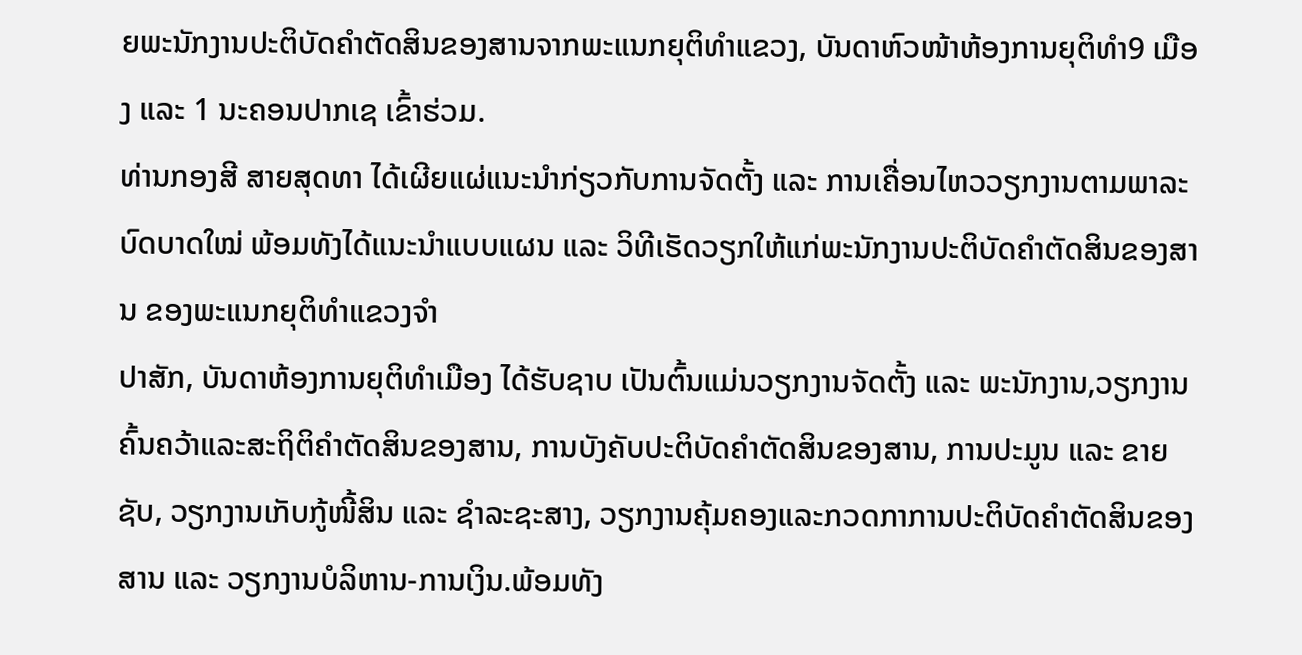ຍພະນັກງານປະຕິບັດຄໍາຕັດສິນຂອງສານຈາກພະແນກຍຸຕິທໍາແຂວງ, ບັນດາຫົວໜ້າຫ້ອງການຍຸຕິທໍາ9 ເມືອງ ແລະ 1 ນະຄອນປາກເຊ ເຂົ້າຮ່ວມ.
ທ່ານກອງສີ ສາຍສຸດທາ ໄດ້ເຜີຍແຜ່ແນະນໍາກ່ຽວກັບການຈັດຕັ້ງ ແລະ ການເຄື່ອນໄຫວວຽກງານຕາມພາລະບົດບາດໃໝ່ ພ້ອມທັງໄດ້ແນະນຳແບບແຜນ ແລະ ວິທີເຮັດວຽກໃຫ້ແກ່ພະນັກງານປະຕິບັດຄໍາຕັດສິນຂອງສານ ຂອງພະແນກຍຸຕິທໍາແຂວງຈໍາ
ປາສັກ, ບັນດາຫ້ອງການຍຸຕິທໍາເມືອງ ໄດ້ຮັບຊາບ ເປັນຕົ້ນແມ່ນວຽກງານຈັດຕັ້ງ ແລະ ພະນັກງານ,ວຽກງານຄົ້ນຄວ້າແລະສະຖິຕິຄໍາຕັດສິນຂອງສານ, ການບັງຄັບປະຕິບັດຄຳຕັດສິນຂອງສານ, ການປະມູນ ແລະ ຂາຍຊັບ, ວຽກງານເກັບກູ້ໜີ້ສິນ ແລະ ຊໍາລະຊະສາງ, ວຽກງານຄຸ້ມຄອງແລະກວດກາການປະຕິບັດຄໍາຕັດສິນຂອງສານ ແລະ ວຽກງານບໍລິຫານ-ການເງິນ.ພ້ອມທັງ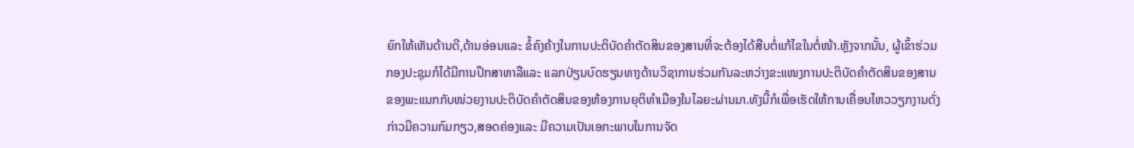ຍົກໃຫ້ເຫັນດ້ານດີ,ດ້ານອ່ອນແລະ ຂໍ້ຄົງຄ້າງໃນການປະຕິບັດຄຳຕັດສິນຂອງສານທີ່ຈະຕ້ອງໄດ້ສືບຕໍ່ແກ້ໄຂໃນຕໍ່ໜ້າ.ຫຼັງຈາກນັ້ນ, ຜູ້ເຂົ້າຮ່ວມກອງປະຊຸມກໍໄດ້ມີການປຶກສາຫາລືແລະ ແລກປ່ຽນບົດຮຽນທາງດ້ານວິຊາການຮ່ວມກັນລະຫວ່າງຂະແໜງການປະຕິບັດຄຳຕັດສິນຂອງສານຂອງພະແນກກັບໜ່ວຍງານປະຕິບັດຄຳຕັດສິນຂອງຫ້ອງການຍຸຕິທໍາເມືອງໃນໄລຍະຜ່ານມາ.ທັງນີ້ກໍເພື່ອເຮັດໃຫ້ການເຄື່ອນໄຫວວຽກງານດັ່ງກ່າວມີຄວາມກົມກຽວ,ສອດຄ່ອງແລະ ມີຄວາມເປັນເອກະພາບໃນການຈັດ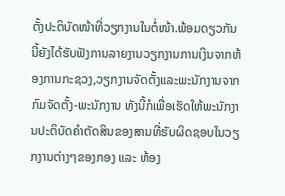ຕັ້ງປະຕິບັດໜ້າທີ່ວຽກງານໃນຕໍ່ໜ້າ.ພ້ອມດຽວກັນນີ້ຍັງໄດ້ຮັບຟັງການລາຍງານວຽກງານການເງິນຈາກຫ້ອງການກະຊວງ,ວຽກງານຈັດຕັ້ງແລະພະນັກງານຈາກກົມຈັດຕັ້ງ-ພະນັກງານ ທັງນີ້ກໍເພື່ອເຮັດໃຫ້ພະນັກງານປະຕິບັດຄໍາຕັດສິນຂອງສານທີ່ຮັບຜິດຊອບໃນວຽກງານຕ່າງໆຂອງກອງ ແລະ ຫ້ອງ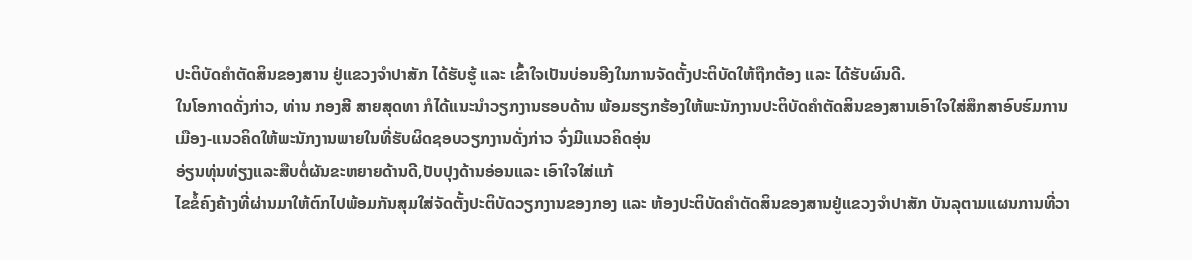ປະຕິບັດຄໍາຕັດສິນຂອງສານ ຢູ່ແຂວງຈໍາປາສັກ ໄດ້ຮັບຮູ້ ແລະ ເຂົ້າໃຈເປັນບ່ອນອີງໃນການຈັດຕັ້ງປະຕິບັດໃຫ້ຖືກຕ້ອງ ແລະ ໄດ້ຮັບຜົນດີ.
ໃນໂອກາດດັ່ງກ່າວ, ທ່ານ ກອງສີ ສາຍສຸດທາ ກໍໄດ້ແນະນໍາວຽກງານຮອບດ້ານ ພ້ອມຮຽກຮ້ອງໃຫ້ພະນັກງານປະຕິບັດຄໍາຕັດສິນຂອງສານເອົາໃຈໃສ່ສຶກສາອົບຮົມການ
ເມືອງ-ແນວຄິດໃຫ້ພະນັກງານພາຍໃນທີ່ຮັບຜິດຊອບວຽກງານດັ່ງກ່າວ ຈົ່ງມີແນວຄິດອຸ່ນ
ອ່ຽນທຸ່ນທ່ຽງແລະສືບຕໍ່ຜັນຂະຫຍາຍດ້ານດີ,ປັບປຸງດ້ານອ່ອນແລະ ເອົາໃຈໃສ່ແກ້
ໄຂຂໍ້ຄົງຄ້າງທີ່ຜ່ານມາໃຫ້ຕົກໄປພ້ອມກັນສຸມໃສ່ຈັດຕັ້ງປະຕິບັດວຽກງານຂອງກອງ ແລະ ຫ້ອງປະຕິບັດຄໍາຕັດສິນຂອງສານຢູ່ແຂວງຈໍາປາສັກ ບັນລຸຕາມແຜນການທີ່ວາ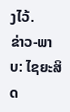ງໄວ້.
ຂ່າວ-ພາບ: ໄຊຍະສິດ